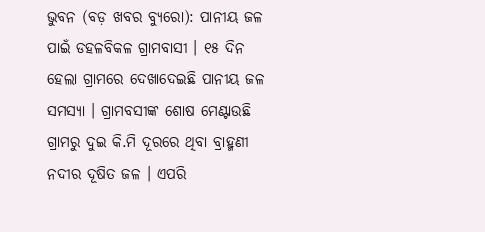ଭୁବନ (ବଡ଼ ଖବର ବ୍ୟୁରୋ): ପାନୀୟ ଜଳ ପାଇଁ ଡହଳବିକଳ ଗ୍ରାମବାସୀ । ୧୫ ଦିନ ହେଲା ଗ୍ରାମରେ ଦେଖାଦେଇଛି ପାନୀୟ ଜଳ ସମସ୍ୟା । ଗ୍ରାମବସୀଙ୍କ ଶୋଷ ମେଣ୍ଟାଉଛି ଗ୍ରାମରୁ ଦୁଇ କି.ମି ଦୂରରେ ଥିବା ବ୍ରାହ୍ମଣୀ ନଦୀର ଦୂଷିତ ଜଳ । ଏପରି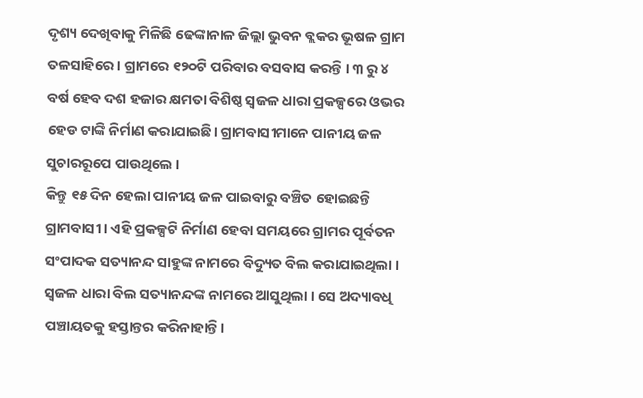ଦୃଶ୍ୟ ଦେଖିବାକୁ ମିଳିଛି ଢେଙ୍କାନାଳ ଜିଲ୍ଲା ଭୁବନ ବ୍ଲକର ଭୂଷଳ ଗ୍ରାମ ତଳସାହିରେ । ଗ୍ରାମରେ ୧୨୦ଟି ପରିବାର ବସବାସ କରନ୍ତି । ୩ ରୁ ୪ ବର୍ଷ ହେବ ଦଶ ହଜାର କ୍ଷମତା ବିଶିଷ୍ଠ ସ୍ବଜଳ ଧାରା ପ୍ରକଳ୍ପରେ ଓଭର ହେଡ ଟାଙ୍କି ନିର୍ମାଣ କରାଯାଇଛି। ଗ୍ରାମବାସୀମାନେ ପାନୀୟ ଜଳ ସୁଚାରରୂପେ ପାଉଥିଲେ ।
କିନ୍ତୁ ୧୫ ଦିନ ହେଲା ପାନୀୟ ଜଳ ପାଇବାରୁ ବଞ୍ଚିତ ହୋଇଛନ୍ତି ଗ୍ରାମବାସୀ । ଏହି ପ୍ରକଳ୍ପଟି ନିର୍ମାଣ ହେବା ସମୟରେ ଗ୍ରାମର ପୂର୍ବତନ ସଂପାଦକ ସତ୍ୟାନନ୍ଦ ସାହୁଙ୍କ ନାମରେ ବିଦ୍ୟୁତ ବିଲ କରାଯାଇଥିଲା । ସ୍ବଜଳ ଧାରା ବିଲ ସତ୍ୟାନନ୍ଦଙ୍କ ନାମରେ ଆସୁଥିଲା । ସେ ଅଦ୍ୟାବଧି ପଞ୍ଚାୟତକୁ ହସ୍ତାନ୍ତର କରିନାହାନ୍ତି।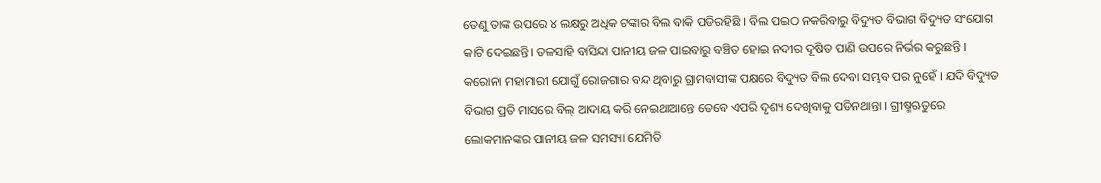ତେଣୁ ତାଙ୍କ ଉପରେ ୪ ଲକ୍ଷରୁ ଅଧିକ ଟଙ୍କାର ବିଲ ବାକି ପଡିରହିଛି । ବିଲ ପଇଠ ନକରିବାରୁ ବିଦ୍ୟୁତ ବିଭାଗ ବିଦ୍ୟୁତ ସଂଯୋଗ କାଟି ଦେଇଛନ୍ତି। ତଳସାହି ବାସିନ୍ଦା ପାନୀୟ ଜଳ ପାଇବାରୁ ବଞ୍ଚିତ ହୋଇ ନଦୀର ଦୂଷିତ ପାଣି ଉପରେ ନିର୍ଭର କରୁଛନ୍ତି ।
କରୋନା ମହାମାରୀ ଯୋଗୁଁ ରୋଜଗାର ବନ୍ଦ ଥିବାରୁ ଗ୍ରାମବାସୀଙ୍କ ପକ୍ଷରେ ବିଦ୍ୟୁତ ବିଲ ଦେବା ସମ୍ଭବ ପର ନୁହେଁ । ଯଦି ବିଦ୍ୟୁତ ବିଭାଗ ପ୍ରତି ମାସରେ ବିଲ୍ ଆଦାୟ କରି ନେଇଥାଆନ୍ତେ ତେବେ ଏପରି ଦୃଶ୍ୟ ଦେଖିବାକୁ ପଡିନଥାନ୍ତା । ଗ୍ରୀଷ୍ମଋତୁରେ ଲୋକମାନଙ୍କର ପାନୀୟ ଜଳ ସମସ୍ୟା ଯେମିତି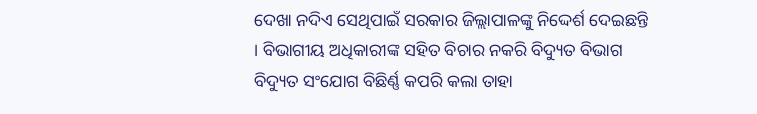ଦେଖା ନଦିଏ ସେଥିପାଇଁ ସରକାର ଜିଲ୍ଲାପାଳଙ୍କୁ ନିଦ୍ଦେର୍ଶ ଦେଇଛନ୍ତି । ବିଭାଗୀୟ ଅଧିକାରୀଙ୍କ ସହିତ ବିଚାର ନକରି ବିଦ୍ୟୁତ ବିଭାଗ ବିଦ୍ୟୁତ ସଂଯୋଗ ବିଛିର୍ଣ୍ଣ କପରି କଲା ତାହା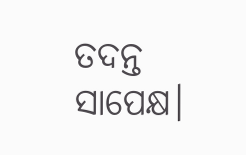ତଦନ୍ତ ସାପେକ୍ଷ।